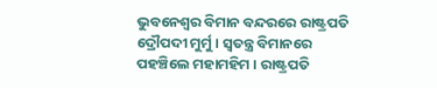ଭୁବନେଶ୍ୱର ବିମାନ ବନ୍ଦରରେ ରାଷ୍ଟ୍ରପତି ଦ୍ରୌପଦୀ ମୁର୍ମୁ । ସ୍ୱତନ୍ତ୍ର ବିମାନରେ ପହଞ୍ଚିଲେ ମହାମହିମ । ରାଷ୍ଟ୍ରପତି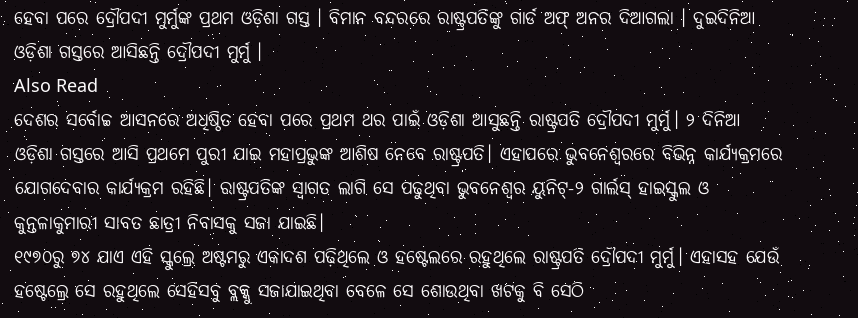ହେବା ପରେ ଦ୍ରୌପଦୀ ମୁର୍ମୁଙ୍କ ପ୍ରଥମ ଓଡ଼ିଶା ଗସ୍ତ । ବିମାନ ବନ୍ଦରରେ ରାଷ୍ଟ୍ରପତିଙ୍କୁ ଗାର୍ଡ ଅଫ୍ ଅନର ଦିଆଗଲା । ଦୁଇଦିନିଆ ଓଡ଼ିଶା ଗସ୍ତରେ ଆସିଛନ୍ତି ଦ୍ରୌପଦୀ ମୁର୍ମୁ ।
Also Read
ଦେଶର ସର୍ବୋଚ୍ଚ ଆସନରେ ଅଧିଷ୍ଠିତ ହେବା ପରେ ପ୍ରଥମ ଥର ପାଇଁ ଓଡ଼ିଶା ଆସୁଛନ୍ତି ରାଷ୍ଟ୍ରପତି ଦ୍ରୌପଦୀ ମୁର୍ମୁ। ୨ ଦିନିଆ ଓଡ଼ିଶା ଗସ୍ତରେ ଆସି ପ୍ରଥମେ ପୁରୀ ଯାଇ ମହାପ୍ରଭୁଙ୍କ ଆଶିଷ ନେବେ ରାଷ୍ଟ୍ରପତି। ଏହାପରେ ଭୁବନେଶ୍ୱରରେ ବିଭିନ୍ନ କାର୍ଯ୍ୟକ୍ରମରେ ଯୋଗଦେବାର କାର୍ଯ୍ୟକ୍ରମ ରହିଛି। ରାଷ୍ଟ୍ରପତିଙ୍କ ସ୍ୱାଗତ ଲାଗି ସେ ପଢୁଥିବା ଭୁବନେଶ୍ୱର ୟୁନିଟ୍-୨ ଗାର୍ଲସ୍ ହାଇସ୍କୁଲ ଓ କୁନ୍ତଳାକୁମାରୀ ସାବତ ଛାତ୍ରୀ ନିବାସକୁ ସଜା ଯାଇଛି।
୧୯୭୦ରୁ ୭୪ ଯାଏ ଏହି ସ୍କୁଲ୍ରେ ଅଷ୍ଟମରୁ ଏକାଦଶ ପଢ଼ିଥିଲେ ଓ ହଷ୍ଟେଲରେ ରହୁଥିଲେ ରାଷ୍ଟ୍ରପତି ଦ୍ରୌପଦୀ ମୁର୍ମୁ। ଏହାସହ ଯେଉଁ ହଷ୍ଟେଲ୍ରେ ସେ ରହୁଥିଲେ ସେହିସବୁ ବ୍ଲକ୍କୁ ସଜାଯାଇଥିବା ବେଳେ ସେ ଶୋଉଥିବା ଖଟକୁ ବି ସେଠି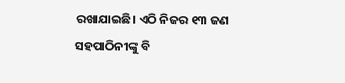ରଖାଯାଇଛି। ଏଠି ନିଜର ୧୩ ଜଣ ସହପାଠିନୀଙ୍କୁ ବି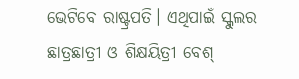ଭେଟିବେ ରାଷ୍ଟ୍ରପତି। ଏଥିପାଇଁ ସ୍କୁଲର ଛାତ୍ରଛାତ୍ରୀ ଓ ଶିକ୍ଷୟିତ୍ରୀ ବେଶ୍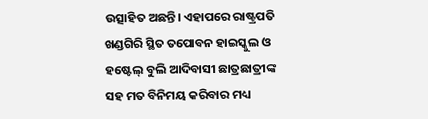ଉତ୍ସାହିତ ଅଛନ୍ତି। ଏହାପରେ ରାଷ୍ଟ୍ରପତି ଖଣ୍ଡଗିରି ସ୍ଥିତ ତପୋବନ ହାଇସ୍କୁଲ ଓ ହଷ୍ଟେଲ୍ ବୁଲି ଆଦିବାସୀ ଛାତ୍ରଛାତ୍ରୀଙ୍କ ସହ ମତ ବିନିମୟ କରିବାର ମଧ୍ୟ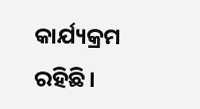କାର୍ଯ୍ୟକ୍ରମ ରହିଛି।